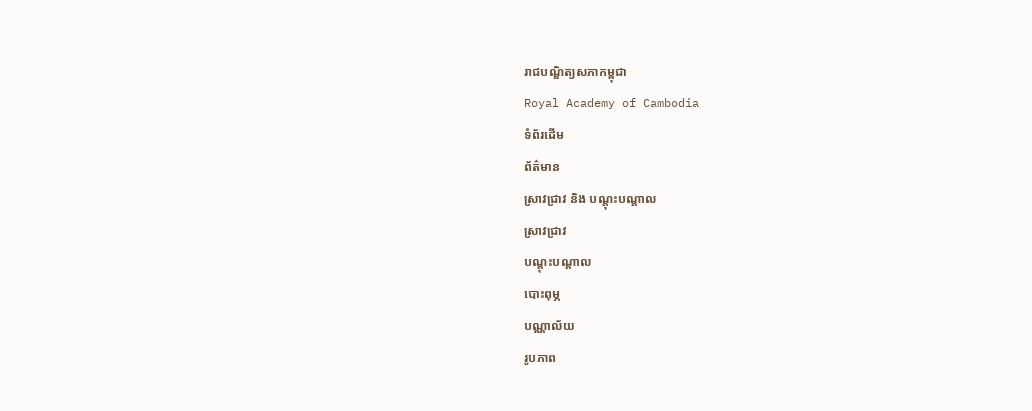រាជបណ្ឌិត្យសភាកម្ពុជា
Royal Academy of Cambodia
ទំព័រដើម
ព័ត៌មាន
ស្រាវជ្រាវ និង បណ្តុះបណ្តាល
ស្រាវជ្រាវ
បណ្តុះបណ្តាល
បោះពុម្ភ
បណ្ណាល័យ
រូបភាព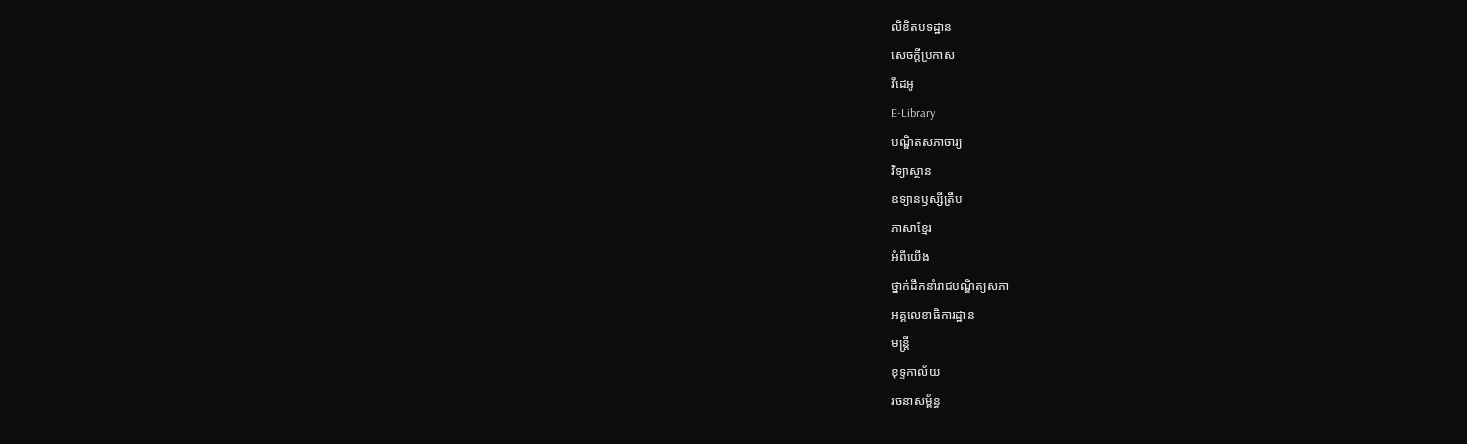លិខិតបទដ្ឋាន
សេចក្តីប្រកាស
វីដេអូ
E-Library
បណ្ឌិតសភាចារ្យ
វិទ្យាស្ថាន
ឧទ្យានឫស្សីត្រឹប
ភាសាខ្មែរ
អំពីយើង
ថ្នាក់ដឹកនាំរាជបណ្ឌិត្យសភា
អគ្គលេខាធិការដ្ឋាន
មន្ត្រី
ខុទ្ទកាល័យ
រចនាសម្ព័ន្ធ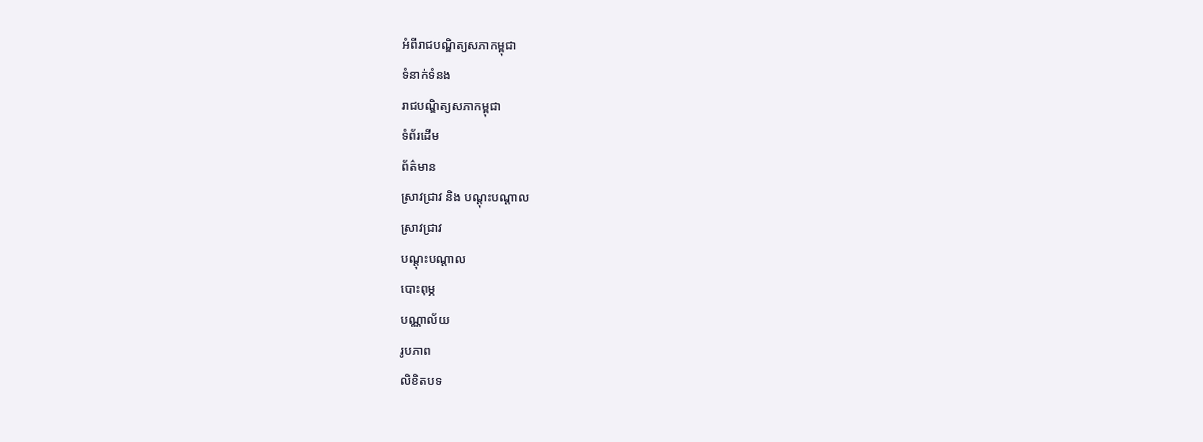អំពីរាជបណ្ឌិត្យសភាកម្ពុជា
ទំនាក់ទំនង
រាជបណ្ឌិត្យសភាកម្ពុជា
ទំព័រដើម
ព័ត៌មាន
ស្រាវជ្រាវ និង បណ្តុះបណ្តាល
ស្រាវជ្រាវ
បណ្តុះបណ្តាល
បោះពុម្ភ
បណ្ណាល័យ
រូបភាព
លិខិតបទ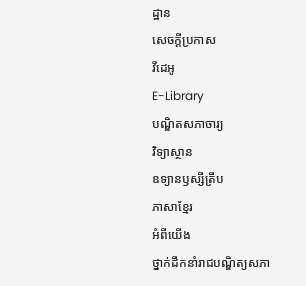ដ្ឋាន
សេចក្តីប្រកាស
វីដេអូ
E-Library
បណ្ឌិតសភាចារ្យ
វិទ្យាស្ថាន
ឧទ្យានឫស្សីត្រឹប
ភាសាខ្មែរ
អំពីយើង
ថ្នាក់ដឹកនាំរាជបណ្ឌិត្យសភា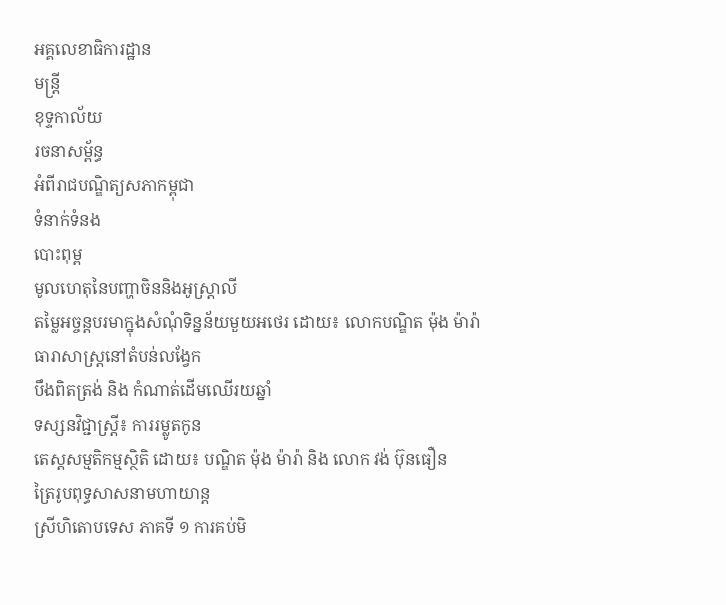អគ្គលេខាធិការដ្ឋាន
មន្ត្រី
ខុទ្ទកាល័យ
រចនាសម្ព័ន្ធ
អំពីរាជបណ្ឌិត្យសភាកម្ពុជា
ទំនាក់ទំនង
បោះពុម្ព
មូលហេតុនៃបញ្ហាចិននិងអូស្រ្តាលី
តម្លៃអច្ចន្តបរមាក្នុងសំណុំទិន្នន័យមួយអថេរ ដោយ៖ លោកបណ្ឌិត ម៉ុង ម៉ារ៉ា
ធារាសាស្ត្រនៅតំបន់លង្វែក
បឹងពិតត្រង់ និង កំណាត់ដើមឈើរយឆ្នាំ
ទស្សនវិជ្ជាស្ត្រី៖ ការរម្លូតកូន
តេស្តសម្មតិកម្មស្ថិតិ ដោយ៖ បណ្ឌិត ម៉ុង ម៉ារ៉ា និង លោក វង់ ប៊ុនធឿន
ត្រៃរូបពុទ្ធសាសនាមហាយាន្ត
ស្រីហិតោបទេស ភាគទី ១ ការគប់មិ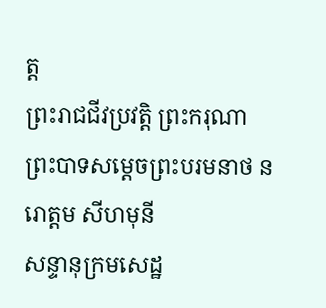ត្ត
ព្រះរាជជីវប្រវត្តិ ព្រះករុណាព្រះបាទសម្ដេចព្រះបរមនាថ នរោត្តម សីហមុនី
សន្ទានុក្រមសេដ្ឋ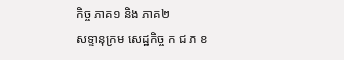កិច្ច ភាគ១ និង ភាគ២
សទ្ទានុក្រម សេដ្ឋកិច្ច ក ជ ភ ខ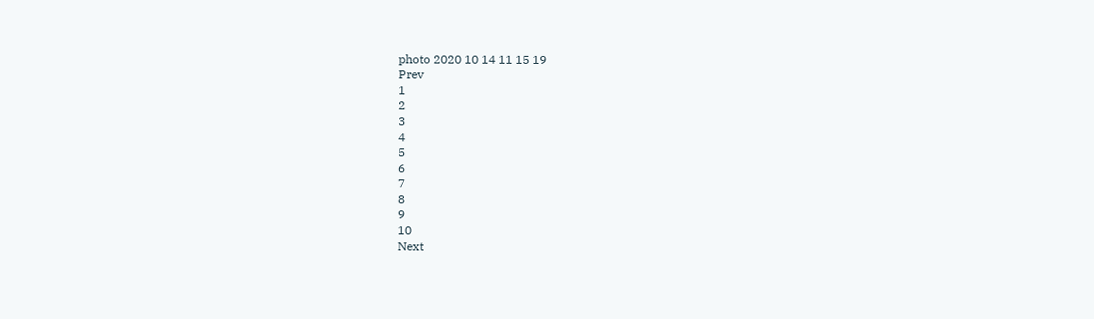photo 2020 10 14 11 15 19
Prev
1
2
3
4
5
6
7
8
9
10
Next